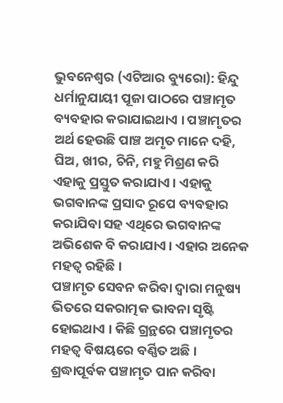ଭୁବନେଶ୍ୱର (ଏଟିଆର ବ୍ୟୁରୋ): ହିନ୍ଦୁ ଧର୍ମାନୁଯାୟୀ ପୂଜା ପାଠରେ ପଞ୍ଚାମୃତ ବ୍ୟବହାର କରାଯାଇଥାଏ । ପଞ୍ଚାମୃତର ଅର୍ଥ ହେଉଛି ପାଞ୍ଚ ଅମୃତ ମାନେ ଦହି, ଘିଅ, ଖୀର, ଚିନି, ମହୁ ମିଶ୍ରଣ କରି ଏହାକୁ ପ୍ରସ୍ତୁତ କରାଯାଏ । ଏହାକୁ ଭଗବାନଙ୍କ ପ୍ରସାଦ ରୂପେ ବ୍ୟବହାର କରାଯିବା ସହ ଏଥିରେ ଭଗବାନଙ୍କ ଅଭିଶେକ ବି କରାଯାଏ । ଏହାର ଅନେକ ମହତ୍ୱ ରହିଛି ।
ପଞ୍ଚାମୃତ ସେବନ କରିବା ଦ୍ୱାରା ମନୁଷ୍ୟ ଭିତରେ ସକରାତ୍ମକ ଭାବନା ସୃଷ୍ଟି ହୋଇଥାଏ । କିଛି ଗ୍ରନ୍ଥରେ ପଞ୍ଚାମୃତର ମହତ୍ୱ ବିଷୟରେ ବର୍ଣ୍ଣିତ ଅଛି । ଶ୍ରଦ୍ଧାପୂର୍ବକ ପଞ୍ଚାମୃତ ପାନ କରିବା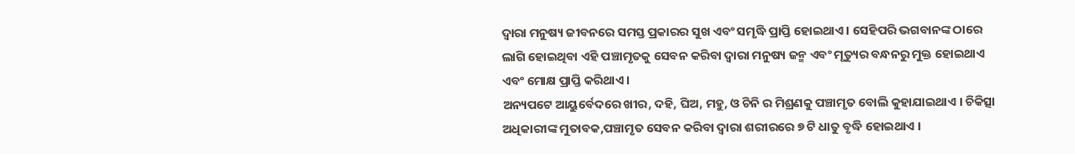ଦ୍ୱାରା ମନୁଷ୍ୟ ଜୀବନରେ ସମସ୍ତ ପ୍ରକାରର ସୁଖ ଏବଂ ସମୃଦ୍ଧି ପ୍ରାପ୍ତି ହୋଇଥାଏ । ସେହିପରି ଭଗବାନଙ୍କ ଠାରେ ଲାଗି ହୋଇଥିବା ଏହି ପଞ୍ଚାମୃତକୁ ସେବନ କରିବା ଦ୍ୱାରା ମନୁଷ୍ୟ ଜନ୍ମ ଏବଂ ମୃତ୍ୟୁର ବନ୍ଧନରୁ ମୁକ୍ତ ହୋଇଥାଏ ଏବଂ ମୋକ୍ଷ ପ୍ରାପ୍ତି କରିଥାଏ ।
ଅନ୍ୟପଟେ ଆୟୁର୍ବେଦରେ ଖୀର, ଦହି, ଘିଅ, ମହୁ, ଓ ଚିନି ର ମିଶ୍ରଣକୁ ପଞ୍ଚାମୃତ ବୋଲି କୁହାଯାଇଥାଏ । ଚିକିତ୍ସା ଅଧିକାରୀଙ୍କ ମୁତାବକ,ପଞ୍ଚାମୃତ ସେବନ କରିବା ଦ୍ୱାରା ଶରୀରରେ ୭ ଟି ଧାତୁ ବୃଦ୍ଧି ହୋଇଥାଏ ।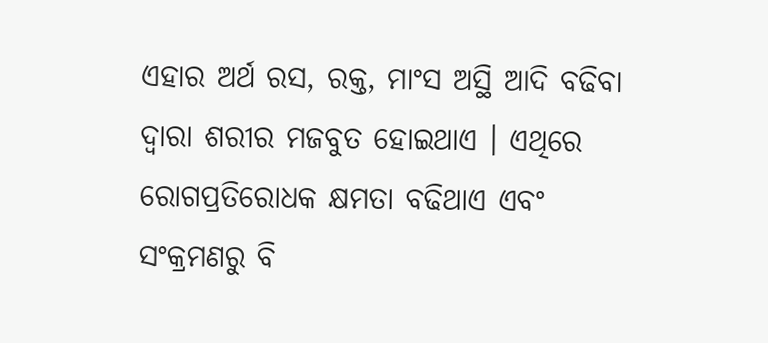ଏହାର ଅର୍ଥ ରସ, ରକ୍ତ, ମାଂସ ଅସ୍ଥି ଆଦି ବଢିବା ଦ୍ୱାରା ଶରୀର ମଜବୁତ ହୋଇଥାଏ । ଏଥିରେ ରୋଗପ୍ରତିରୋଧକ କ୍ଷମତା ବଢିଥାଏ ଏବଂ ସଂକ୍ରମଣରୁ ବି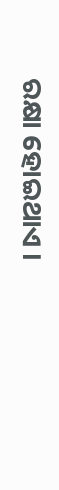ରକ୍ଷା ହୋଇଥାଏ ।